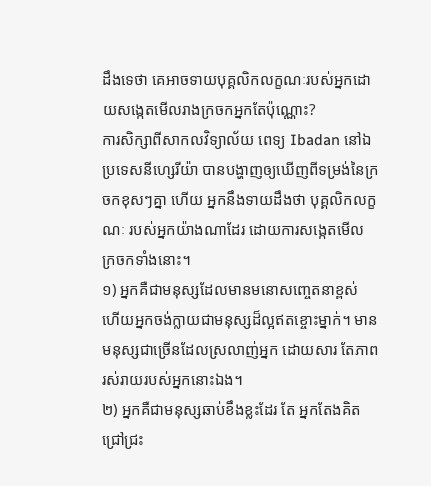ដឹងទេថា គេអាចទាយបុគ្គលិកលក្ខណៈរបស់អ្នកដោយសង្កេតមើលរាងក្រចកអ្នកតែប៉ុណ្ណោះ?
ការសិក្សាពីសាកលវិទ្យាល័យ ពេទ្យ Ibadan នៅឯប្រទេសនីហ្សេរីយ៉ា បានបង្ហាញឲ្យឃើញពីទម្រង់នៃក្រចកខុសៗគ្នា ហើយ អ្នកនឹងទាយដឹងថា បុគ្គលិកលក្ខណៈ របស់អ្នកយ៉ាងណាដែរ ដោយការសង្កេតមើល ក្រចកទាំងនោះ។
១) អ្នកគឺជាមនុស្សដែលមានមនោសញ្ចេតនាខ្ពស់ ហើយអ្នកចង់ក្លាយជាមនុស្សដ៏ល្អឥតខ្ចោះម្នាក់។ មានមនុស្សជាច្រើនដែលស្រលាញ់អ្នក ដោយសារ តែភាពរស់រាយរបស់អ្នកនោះឯង។
២) អ្នកគឺជាមនុស្សឆាប់ខឹងខ្លះដែរ តែ អ្នកតែងគិត ជ្រៅជ្រះ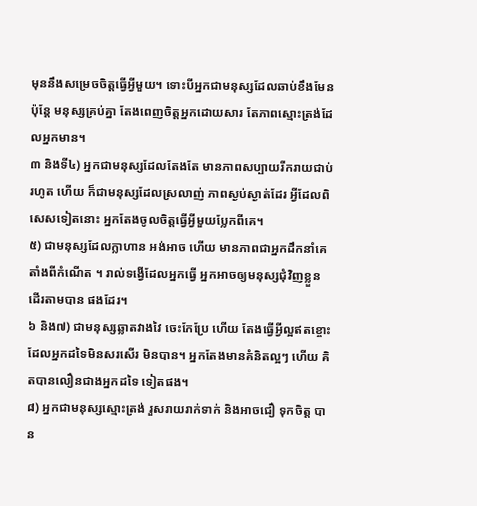មុននឹងសម្រេចចិត្តធ្វើអ្វីមួយ។ ទោះបីអ្នកជាមនុស្សដែលឆាប់ខឹងមែន ប៉ុន្តែ មនុស្សគ្រប់គ្នា តែងពេញចិត្តអ្នកដោយសារ តែភាពស្មោះត្រង់ដែលអ្នកមាន។
៣ និងទី៤) អ្នកជាមនុស្សដែលតែងតែ មានភាពសប្បាយរីករាយជាប់រហូត ហើយ ក៏ជាមនុស្សដែលស្រលាញ់ ភាពស្ងប់ស្ងាត់ដែរ អ្វីដែលពិសេសទៀតនោះ អ្នកតែងចូលចិត្តធ្វើអ្វីមួយប្លែកពីគេ។
៥) ជាមនុស្សដែលក្លាហាន អង់អាច ហើយ មានភាពជាអ្នកដឹកនាំគេតាំងពីកំណើត ។ រាល់ទង្វើដែលអ្នកធ្វើ អ្នកអាចឲ្យមនុស្សជុំវិញខ្លួន ដើរតាមបាន ផងដែរ។
៦ និង៧) ជាមនុស្សឆ្លាតវាងវៃ ចេះកែប្រែ ហើយ តែងធ្វើអ្វីល្អឥតខ្ចោះ ដែលអ្នកដទៃមិនសរសើរ មិនបាន។ អ្នកតែងមានគំនិតល្អៗ ហើយ គិតបានលឿនជាងអ្នកដទៃ ទៀតផង។
៨) អ្នកជាមនុស្សស្មោះត្រង់ រួសរាយរាក់ទាក់ និងអាចជឿ ទុកចិត្ត បាន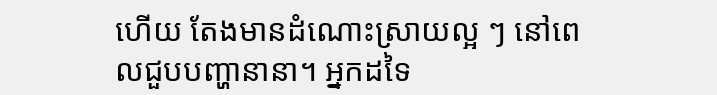ហើយ តែងមានដំណោះស្រាយល្អ ៗ នៅពេលជួបបញ្ហានានា។ អ្នកដទៃ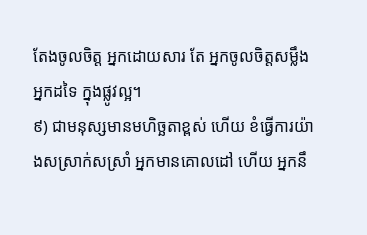តែងចូលចិត្ត អ្នកដោយសារ តែ អ្នកចូលចិត្តសម្លឹង អ្នកដទៃ ក្នុងផ្លូវល្អ។
៩) ជាមនុស្សមានមហិច្ឆតាខ្ពស់ ហើយ ខំធ្វើការយ៉ាងសស្រាក់សស្រាំ អ្នកមានគោលដៅ ហើយ អ្នកនឹ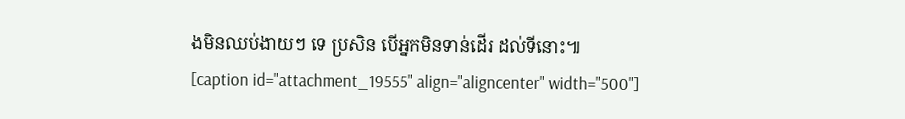ងមិនឈប់ងាយៗ ទេ ប្រសិន បើអ្នកមិនទាន់ដើរ ដល់ទីនោះ៕
[caption id="attachment_19555" align="aligncenter" width="500"]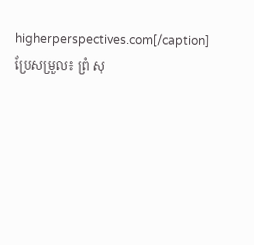higherperspectives.com[/caption]
ប្រែសម្រួល៖ ព្រំ សុ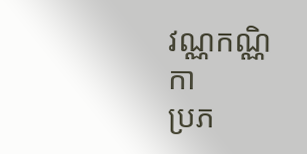វណ្ណកណ្ណិកា
ប្រភ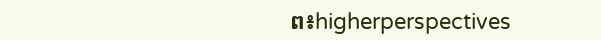ព៖higherperspectives